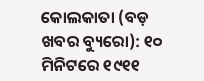କୋଲକାତା (ବଡ଼ ଖବର ବ୍ୟୁରୋ): ୧୦ ମିନିଟରେ ୧୯୧୧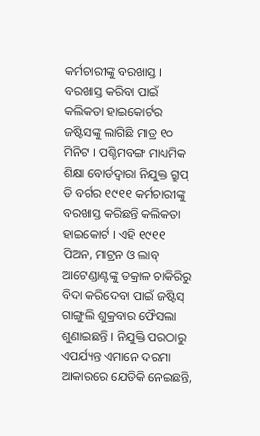କର୍ମଚାରୀଙ୍କୁ ବରଖାସ୍ତ । ବରଖାସ୍ତ କରିବା ପାଇଁ କଲିକତା ହାଇକୋର୍ଟର ଜଷ୍ଟିସଙ୍କୁ ଲାଗିଛି ମାତ୍ର ୧୦ ମିନିଟ । ପଶ୍ଚିମବଙ୍ଗ ମାଧ୍ୟମିକ ଶିକ୍ଷା ବୋର୍ଡଦ୍ୱାରା ନିଯୁକ୍ତ ଗ୍ରୁପ୍ ଡି ବର୍ଗର ୧୯୧୧ କର୍ମଚାରୀଙ୍କୁ ବରଖାସ୍ତ କରିଛନ୍ତି କଲିକତା ହାଇକୋର୍ଟ । ଏହି ୧୯୧୧ ପିଅନ, ମାଟ୍ରନ ଓ ଲାବ୍ ଆଟେଣ୍ଡାଣ୍ଟଙ୍କୁ ତକ୍ରାଳ ଚାକିରିରୁ ବିଦା କରିଦେବା ପାଇଁ ଜଷ୍ଟିସ୍ ଗାଙ୍ଗୁଲି ଶୁକ୍ରବାର ଫୈସଲା ଶୁଣାଇଛନ୍ତି । ନିଯୁକ୍ତି ପରଠାରୁ ଏପର୍ଯ୍ୟନ୍ତ ଏମାନେ ଦରମା ଆକାରରେ ଯେତିକି ନେଇଛନ୍ତି,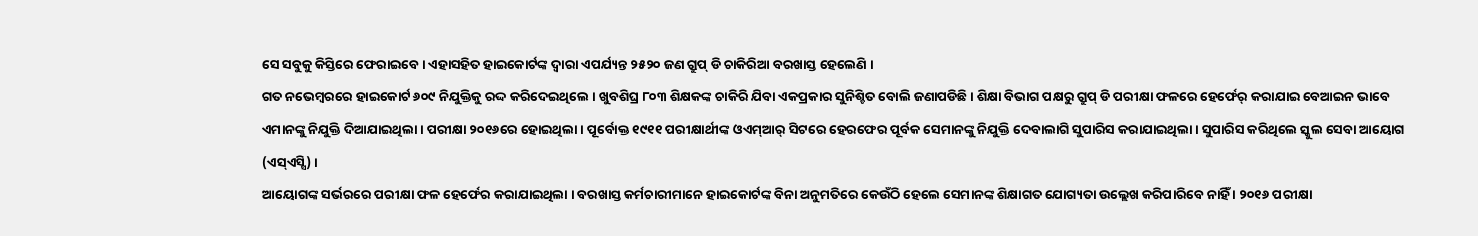ସେ ସବୁକୁ କିସ୍ତିରେ ଫେରାଇବେ । ଏହାସହିତ ହାଇକୋର୍ଟଙ୍କ ଦ୍ୱାରା ଏପର୍ଯ୍ୟନ୍ତ ୨୫୨୦ ଜଣ ଗ୍ରୁପ୍ ଡି ଚାକିରିଆ ବରଖାସ୍ତ ହେଲେଣି ।
ଗତ ନଭେମ୍ବରରେ ହାଇକୋର୍ଟ ୬୦୯ ନିଯୁକ୍ତିକୁ ରଦ୍ଦ କରିଦେଇଥିଲେ । ଖୁବଶିଘ୍ର ୮୦୩ ଶିକ୍ଷକଙ୍କ ଚାକିରି ଯିବା ଏକପ୍ରକାର ସୁନିଶ୍ଚିତ ବୋଲି ଜଣାପଡିଛି । ଶିକ୍ଷା ବିଭାଗ ପକ୍ଷରୁ ଗ୍ରୁପ୍ ଡି ପରୀକ୍ଷା ଫଳରେ ହେର୍ଫେର୍ କରାଯାଇ ବେଆଇନ ଭାବେ ଏମାନଙ୍କୁ ନିଯୁକ୍ତି ଦିଆଯାଇଥିଲା । ପରୀକ୍ଷା ୨୦୧୬ରେ ହୋଇଥିଲା । ପୂର୍ବୋକ୍ତ ୧୯୧୧ ପରୀକ୍ଷାର୍ଥୀଙ୍କ ଓଏମ୍ଆର୍ ସିଟରେ ହେରଫେର ପୂର୍ବକ ସେମାନଙ୍କୁ ନିଯୁକ୍ତି ଦେବାଲାଗି ସୁପାରିସ କରାଯାଇଥିଲା । ସୁପାରିସ କରିଥିଲେ ସ୍କୁଲ ସେବା ଆୟୋଗ (ଏସ୍ଏସ୍ସି) ।
ଆୟୋଗଙ୍କ ସର୍ଭରରେ ପରୀକ୍ଷା ଫଳ ହେର୍ଫେର କରାଯାଇଥିଲା । ବରଖାସ୍ତ କର୍ମଚାରୀମାନେ ହାଇକୋର୍ଟଙ୍କ ବିନା ଅନୁମତିରେ କେଉଁଠି ହେଲେ ସେମାନଙ୍କ ଶିକ୍ଷାଗତ ଯୋଗ୍ୟତା ଉଲ୍ଲେଖ କରିପାରିବେ ନାହିଁ । ୨୦୧୬ ପରୀକ୍ଷା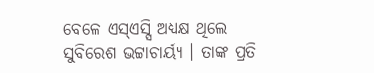ବେଳେ ଏସ୍ଏସ୍ସି ଅଧ୍ୟକ୍ଷ ଥିଲେ ସୁବିରେଶ ଭଟ୍ଟାଚାର୍ୟ୍ୟ । ତାଙ୍କ ପ୍ରତି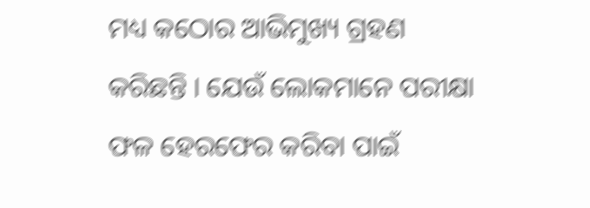ମଧ୍ୟ କଠୋର ଆଭିମୁଖ୍ୟ ଗ୍ରହଣ କରିଛନ୍ତି । ଯେଉଁ ଲୋକମାନେ ପରୀକ୍ଷା ଫଳ ହେରଫେର କରିବା ପାଇଁ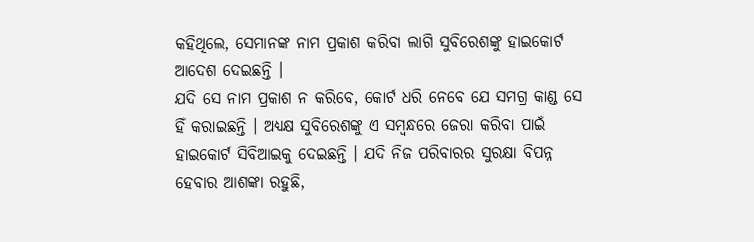କହିଥିଲେ, ସେମାନଙ୍କ ନାମ ପ୍ରକାଶ କରିବା ଲାଗି ସୁବିରେଶଙ୍କୁ ହାଇକୋର୍ଟ ଆଦେଶ ଦେଇଛନ୍ତି ।
ଯଦି ସେ ନାମ ପ୍ରକାଶ ନ କରିବେ, କୋର୍ଟ ଧରି ନେବେ ଯେ ସମଗ୍ର କାଣ୍ଡ ସେ ହିଁ କରାଇଛନ୍ତି । ଅଧ୍ୟକ୍ଷ ସୁବିରେଶଙ୍କୁ ଏ ସମ୍ବନ୍ଧରେ ଜେରା କରିବା ପାଇଁ ହାଇକୋର୍ଟ ସିବିଆଇକୁ ଦେଇଛନ୍ତି । ଯଦି ନିଜ ପରିବାରର ସୁରକ୍ଷା ବିପନ୍ନ ହେବାର ଆଶଙ୍କା ରହୁଛି,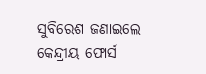ସୁବିରେଶ ଜଣାଇଲେ କେନ୍ଦ୍ରୀୟ ଫୋର୍ସ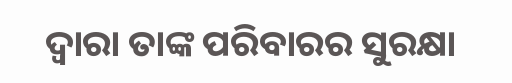ଦ୍ୱାରା ତାଙ୍କ ପରିବାରର ସୁରକ୍ଷା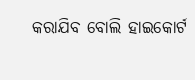କରାଯିବ ବୋଲି ହାଇକୋର୍ଟ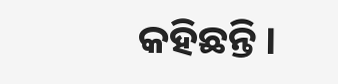କହିଛନ୍ତି ।